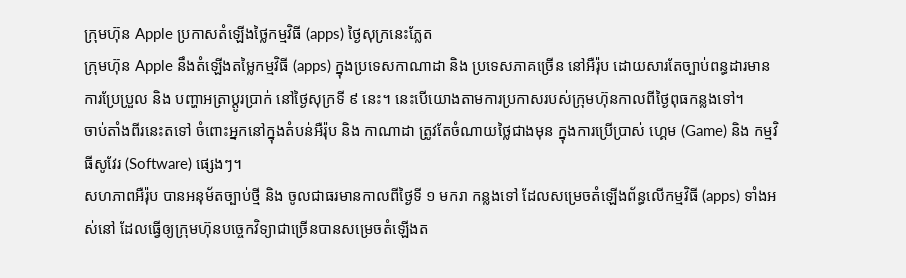ក្រុមហ៊ុន Apple ប្រកាសតំឡើងថ្លៃកម្មវិធី (apps) ថ្ងៃសុក្រនេះភ្លែត
ក្រុមហ៊ុន Apple នឹងតំឡើងតម្លៃកម្មវិធី (apps) ក្នុងប្រទេសកាណាដា និង ប្រទេសភាគច្រើន នៅអឺរ៉ុប ដោយសារតែច្បាប់ពន្ធដារមានការប្រែប្រួល និង បញ្ហាអត្រាប្ដូរប្រាក់ នៅថ្ងៃសុក្រទី ៩ នេះ។ នេះបើយោងតាមការប្រកាសរបស់ក្រុមហ៊ុនកាលពីថ្ងៃពុធកន្លងទៅ។
ចាប់តាំងពីរនេះតទៅ ចំពោះអ្នកនៅក្នុងតំបន់អឺរ៉ុប និង កាណាដា ត្រូវតែចំណាយថ្លៃជាងមុន ក្នុងការប្រើប្រាស់ ហ្គេម (Game) និង កម្មវិធីសូវែរ (Software) ផ្សេងៗ។
សហភាពអឺរ៉ុប បានអនុម័តច្បាប់ថ្មី និង ចូលជាធរមានកាលពីថ្ងៃទី ១ មករា កន្លងទៅ ដែលសម្រេចតំឡើងព័ន្ធលើកម្មវិធី (apps) ទាំងអស់នៅ ដែលធ្វើឲ្យក្រុមហ៊ុនបច្ចេកវិទ្យាជាច្រើនបានសម្រេចតំឡើងត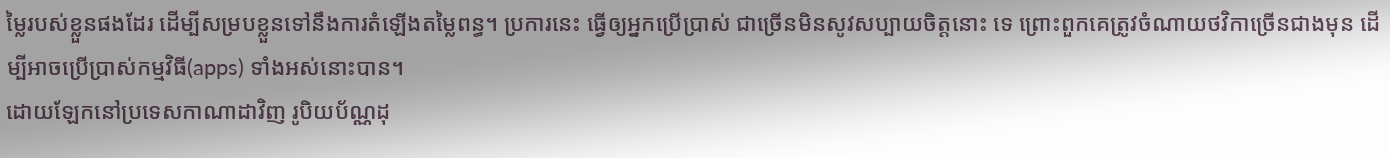ម្លៃរបស់ខ្លួនផងដែរ ដើម្បីសម្របខ្លួនទៅនឹងការតំឡើងតម្លៃពន្ធ។ ប្រការនេះ ធ្វើឲ្យអ្នកប្រើប្រាស់ ជាច្រើនមិនសូវសប្បាយចិត្តនោះ ទេ ព្រោះពួកគេត្រូវចំណាយថវិកាច្រើនជាងមុន ដើម្បីអាចប្រើប្រាស់កម្មវិធី(apps) ទាំងអស់នោះបាន។
ដោយឡែកនៅប្រទេសកាណាដាវិញ រូបិយប័ណ្ណដុ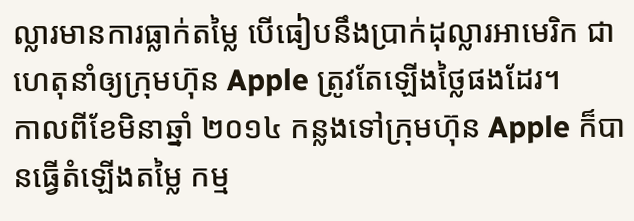ល្លារមានការធ្លាក់តម្លៃ បើធៀបនឹងប្រាក់ដុល្លារអាមេរិក ជាហេតុនាំឲ្យក្រុមហ៊ុន Apple ត្រូវតែឡើងថ្លៃផងដែរ។
កាលពីខែមិនាឆ្នាំ ២០១៤ កន្លងទៅក្រុមហ៊ុន Apple ក៏បានធ្វើតំឡើងតម្លៃ កម្ម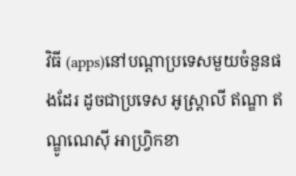វិធី (apps)នៅបណ្តាប្រទេសមួយចំនួនផងដែរ ដូចជាប្រទេស អូស្ត្រាលី ឥណ្ឌា ឥណ្ឌូណេស៊ី អាហ្វ្រិកខា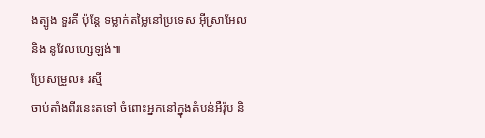ងត្បូង ទួរគី ប៉ុន្តែ ទម្លាក់តម្លៃនៅប្រទេស អ៊ីស្រាអែល និង នូវែលហ្សេឡង់៕
ប្រែសម្រួល៖ រស្មី
ចាប់តាំងពីរនេះតទៅ ចំពោះអ្នកនៅក្នុងតំបន់អឺរ៉ុប និ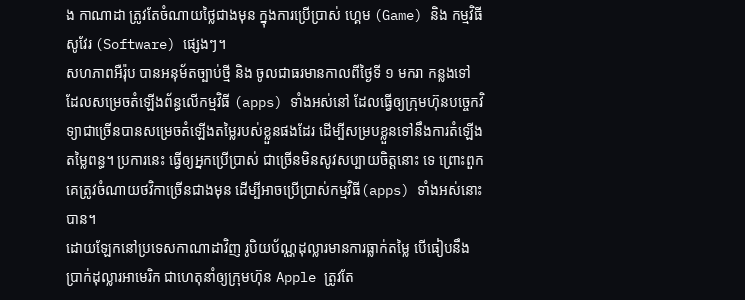ង កាណាដា ត្រូវតែចំណាយថ្លៃជាងមុន ក្នុងការប្រើប្រាស់ ហ្គេម (Game) និង កម្មវិធីសូវែរ (Software) ផ្សេងៗ។
សហភាពអឺរ៉ុប បានអនុម័តច្បាប់ថ្មី និង ចូលជាធរមានកាលពីថ្ងៃទី ១ មករា កន្លងទៅ ដែលសម្រេចតំឡើងព័ន្ធលើកម្មវិធី (apps) ទាំងអស់នៅ ដែលធ្វើឲ្យក្រុមហ៊ុនបច្ចេកវិទ្យាជាច្រើនបានសម្រេចតំឡើងតម្លៃរបស់ខ្លួនផងដែរ ដើម្បីសម្របខ្លួនទៅនឹងការតំឡើងតម្លៃពន្ធ។ ប្រការនេះ ធ្វើឲ្យអ្នកប្រើប្រាស់ ជាច្រើនមិនសូវសប្បាយចិត្តនោះ ទេ ព្រោះពួកគេត្រូវចំណាយថវិកាច្រើនជាងមុន ដើម្បីអាចប្រើប្រាស់កម្មវិធី(apps) ទាំងអស់នោះបាន។
ដោយឡែកនៅប្រទេសកាណាដាវិញ រូបិយប័ណ្ណដុល្លារមានការធ្លាក់តម្លៃ បើធៀបនឹងប្រាក់ដុល្លារអាមេរិក ជាហេតុនាំឲ្យក្រុមហ៊ុន Apple ត្រូវតែ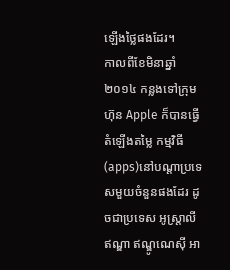ឡើងថ្លៃផងដែរ។
កាលពីខែមិនាឆ្នាំ ២០១៤ កន្លងទៅក្រុមហ៊ុន Apple ក៏បានធ្វើតំឡើងតម្លៃ កម្មវិធី (apps)នៅបណ្តាប្រទេសមួយចំនួនផងដែរ ដូចជាប្រទេស អូស្ត្រាលី ឥណ្ឌា ឥណ្ឌូណេស៊ី អា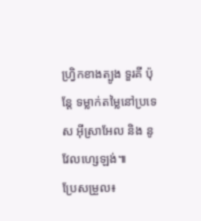ហ្វ្រិកខាងត្បូង ទួរគី ប៉ុន្តែ ទម្លាក់តម្លៃនៅប្រទេស អ៊ីស្រាអែល និង នូវែលហ្សេឡង់៕
ប្រែសម្រួល៖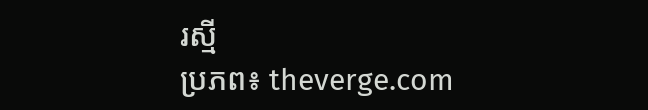រស្មី
ប្រភព៖ theverge.com